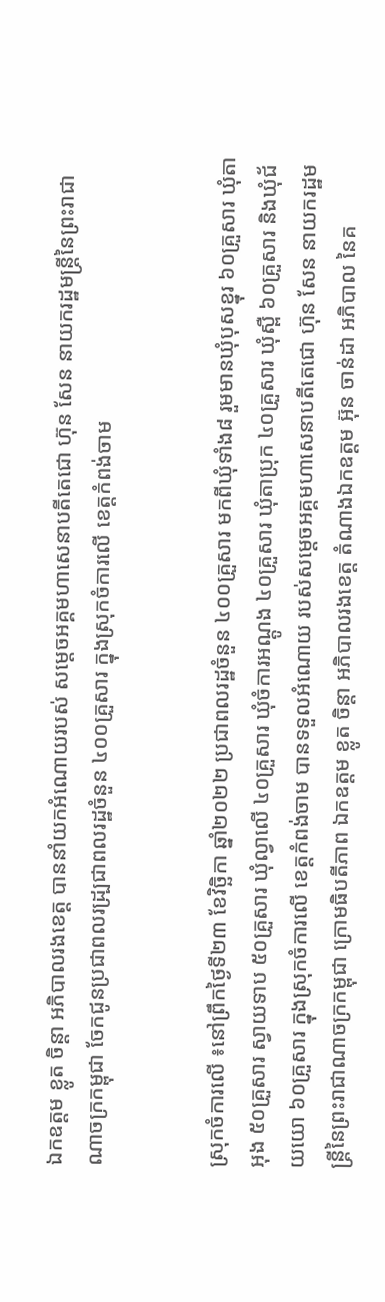ឯកឧត្តម ខ្លូត ចិន្តា អភិបាលរងខេត្ត បាននាំយកអំណោយរបស់ សម្តេចអគ្គមហាសេនាបតីតេជោ ហ៊ុន សែន នាយករដ្ឋមន្ត្រីនៃព្រះរាជាណាចក្រកម្ពុជា ចែកជូនប្រជាពលរដ្ប្រជាពលរដ្ឋចំនួន ៤០០គ្រួសារ ក្នុងស្រុកចំការលើ ខេត្ដកំពង់ចាម


ស្រុកចំការលើ ៖នៅព្រឹកថ្ងៃទី២៣ ខែវិច្ឆិកា ឆ្នាំ២០២២ ប្រជាពលរដ្ឋចំនួន ៤០០គ្រួសារ មកពីឃុំទាំង៨ រួមមានឃុំបុសខ្នុរ ៦០គ្រួសារ ឃុំតាអុង ៥០គ្រួសារ ស្វាយទាប ៥០គ្រួសារ ឃុំល្វាលើ ៤០គ្រួសារ ឃុំចំការអណ្តូង ៤០គ្រួសារ ឃុំតាប្រុក ៤០គ្រួសារ ឃុំស្ពឺ ៦០គ្រួសារ និងឃុំជ័យយោ ៦០គ្រួសារ ក្នុងស្រុកចំការលើ ខេត្តកំពង់ចាម បានទទួលអំណោយ របស់សម្តេចអគ្គមហាសេនាបតីតេជោ ហ៊ុន សែន នាយករដ្ឋមន្ត្រីនៃព្រះរាជាណាចក្រកម្ពុជា ក្រោមធិបតីភាព ឯកឧត្តម ខ្លូត ចិន្តា អភិបាលរងខេត្ត តំណាងឯកឧត្តម អ៊ុន ចាន់ដា អភិបាល នៃគ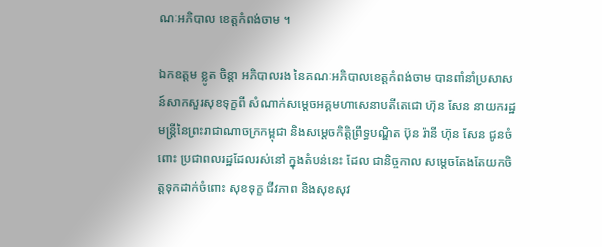ណៈអភិបាល ខេត្តកំពង់ចាម ។

ឯកឧត្តម ខ្លូត ចិន្តា អភិបាលរង នៃគណៈអភិបាលខេត្តកំពង់ចាម បានពាំនាំប្រសាសន៍សាកសួរសុខទុក្ខពី សំណាក់សម្តេចអគ្គមហាសេនាបតីតេជោ ហ៊ុន សែន នាយករដ្ឋមន្ត្រីនៃព្រះរាជាណាចក្រកម្ពុជា និងសម្តេចកិត្តិព្រឹទ្ធបណ្ឌិត ប៊ុន រ៉ានី ហ៊ុន សែន ជូនចំពោះ ប្រជាពលរដ្ឋដែលរស់នៅ ក្នុងតំបន់នេះ ដែល ជានិច្ចកាល សម្តេចតែងតែយកចិត្ដទុកដាក់ចំពោះ សុខទុក្ខ ជីវភាព និងសុខសុវ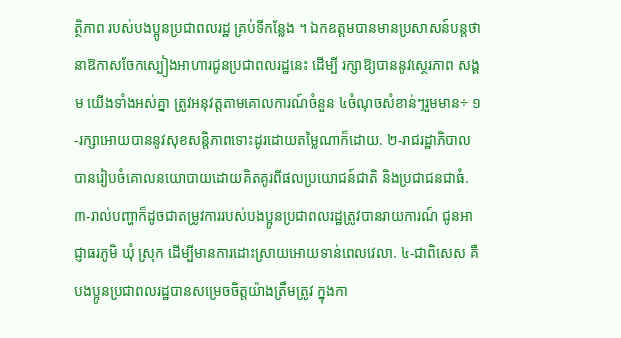ត្ថិភាព របស់បងប្អូនប្រជាពលរដ្ឋ គ្រប់ទីកន្លែង ។ ឯកឧត្តមបានមានប្រសាសន៍បន្តថា នាឱកាសចែកស្បៀងអាហារជូនប្រជាពលរដ្ឋនេះ ដើម្បី រក្សាឱ្យបាននូវស្ថេរភាព សង្គម យើងទាំងអស់គ្នា ត្រូវអនុវត្តតាមគោលការណ៍ចំនួន ៤ចំណុចសំខាន់ៗរួមមាន÷ ១-រក្សាអោយបាននូវសុខសន្តិភាពទោះដូរដោយតម្លៃណាក៏ដោយ. ២-រាជរដ្ឋាភិបាលបានរៀបចំគោលនយោបាយដោយគិតគូរពីផលប្រយោជន៍ជាតិ និងប្រជាជនជាធំ. ៣-រាល់បញ្ហាក៏ដូចជាតម្រូវការរបស់បងប្អូនប្រជាពលរដ្ឋត្រូវបានរាយការណ៍ ជូនអាជ្ញាធរភូមិ ឃុំ ស្រុក ដើម្បីមានការដោះស្រាយអោយទាន់ពេលវេលា. ៤-ជាពិសេស គឺបងប្អូនប្រជាពលរដ្ឋបានសម្រេចចិត្តយ៉ាងត្រឹមត្រូវ ក្នុងកា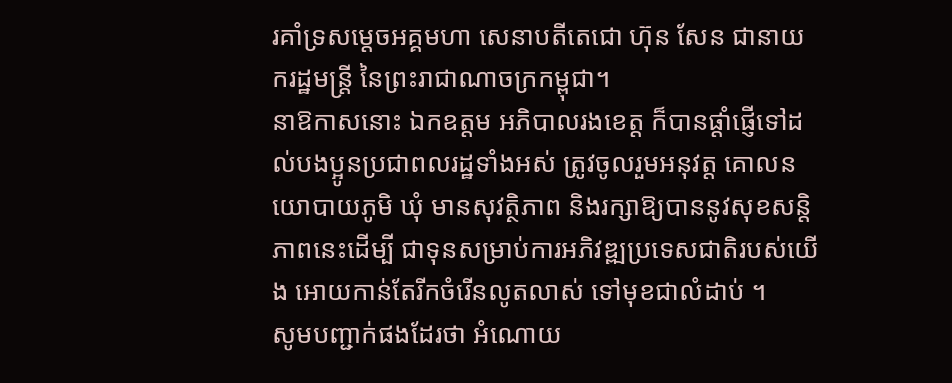រគាំទ្រសម្តេចអគ្គមហា សេនាបតីតេជោ ហ៊ុន សែន ជានាយករដ្ឋមន្ត្រី នៃព្រះរាជាណាចក្រកម្ពុជា។
នាឱកាសនោះ ឯកឧត្តម អភិបាលរងខេត្ត ក៏បានផ្តាំផ្ញើទៅដល់បងប្អូនប្រជាពលរដ្ឋទាំងអស់ ត្រូវចូលរួមអនុវត្ត គោលនយោបាយភូមិ ឃុំ មានសុវត្ថិភាព និងរក្សាឱ្យបាននូវសុខសន្តិភាពនេះដើម្បី ជាទុនសម្រាប់ការអភិវឌ្ឍប្រទេសជាតិរបស់យើង អោយកាន់តែរីកចំរើនលូតលាស់ ទៅមុខជាលំដាប់ ។
សូមបញ្ជាក់ផងដែរថា អំណោយ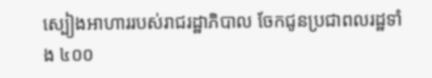ស្បៀងអាហាររបស់រាជរដ្ឋាភិបាល ចែកជូនប្រជាពលរដ្ឋទាំង ៤០០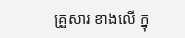គ្រួសារ ខាងលើ ក្នុ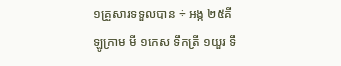១គ្រួសារទទួលបាន ÷ អង្ក ២៥គីឡូក្រាម មី ១កេស ទឹកត្រី ១យួរ ទឹ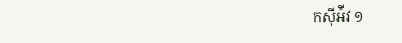កស៊ីអ៉ីវ ១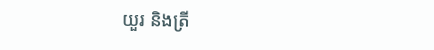យួរ និងត្រី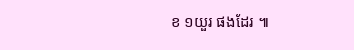ខ ១យួរ ផងដែរ ៕